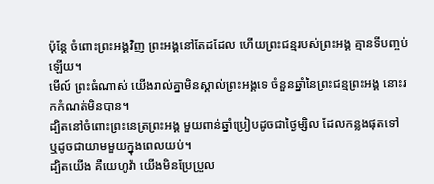ប៉ុន្ដែ ចំពោះព្រះអង្គវិញ ព្រះអង្គនៅតែដដែល ហើយព្រះជន្មរបស់ព្រះអង្គ គ្មានទីបញ្ចប់ឡើយ។
មើល៍ ព្រះធំណាស់ យើងរាល់គ្នាមិនស្គាល់ព្រះអង្គទេ ចំនួនឆ្នាំនៃព្រះជន្មព្រះអង្គ នោះរកកំណត់មិនបាន។
ដ្បិតនៅចំពោះព្រះនេត្រព្រះអង្គ មួយពាន់ឆ្នាំប្រៀបដូចជាថ្ងៃម្សិល ដែលកន្លងផុតទៅ ឬដូចជាយាមមួយក្នុងពេលយប់។
ដ្បិតយើង គឺយេហូវ៉ា យើងមិនប្រែប្រួល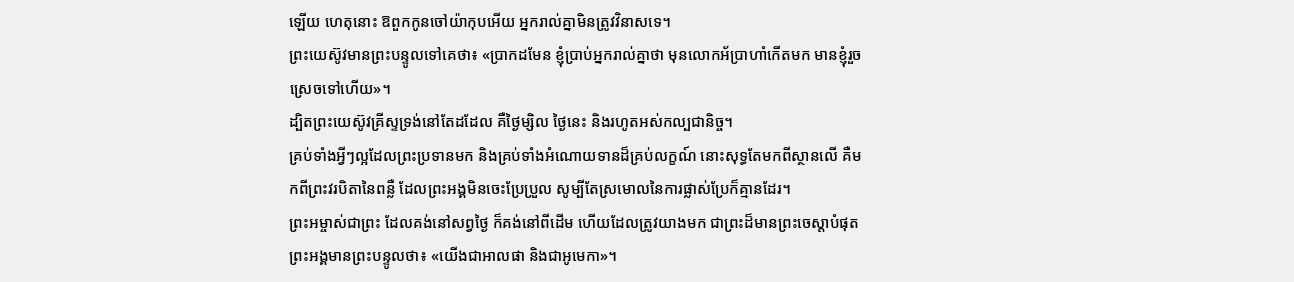ឡើយ ហេតុនោះ ឱពួកកូនចៅយ៉ាកុបអើយ អ្នករាល់គ្នាមិនត្រូវវិនាសទេ។
ព្រះយេស៊ូវមានព្រះបន្ទូលទៅគេថា៖ «ប្រាកដមែន ខ្ញុំប្រាប់អ្នករាល់គ្នាថា មុនលោកអ័ប្រាហាំកើតមក មានខ្ញុំរួចស្រេចទៅហើយ»។
ដ្បិតព្រះយេស៊ូវគ្រីស្ទទ្រង់នៅតែដដែល គឺថ្ងៃម្សិល ថ្ងៃនេះ និងរហូតអស់កល្បជានិច្ច។
គ្រប់ទាំងអ្វីៗល្អដែលព្រះប្រទានមក និងគ្រប់ទាំងអំណោយទានដ៏គ្រប់លក្ខណ៍ នោះសុទ្ធតែមកពីស្ថានលើ គឺមកពីព្រះវរបិតានៃពន្លឺ ដែលព្រះអង្គមិនចេះប្រែប្រួល សូម្បីតែស្រមោលនៃការផ្លាស់ប្រែក៏គ្មានដែរ។
ព្រះអម្ចាស់ជាព្រះ ដែលគង់នៅសព្វថ្ងៃ ក៏គង់នៅពីដើម ហើយដែលត្រូវយាងមក ជាព្រះដ៏មានព្រះចេស្តាបំផុត ព្រះអង្គមានព្រះបន្ទូលថា៖ «យើងជាអាលផា និងជាអូមេកា»។